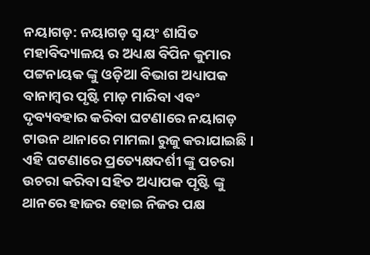ନୟାଗଡ଼: ନୟାଗଡ଼ ସ୍ବୟଂ ଶାସିତ ମହାବିଦ୍ୟାଳୟ ର ଅଧ୍ୟକ୍ଷ ବିପିନ କୁମାର ପଟ୍ଟନାୟକ ଙ୍କୁ ଓଡ଼ିଆ ବିଭାଗ ଅଧ୍ୟାପକ ବାନାମ୍ବର ପୃଷ୍ଟି ମାଡ଼ ମାରିବା ଏବଂ ଦୃବ୍ୟବହାର କରିବା ଘଟଣାରେ ନୟାଗଡ଼ ଟାଉନ ଥାନାରେ ମାମଲା ରୁଜୁ କରାଯାଇଛି । ଏହି ଘଟଣାରେ ପ୍ରତ୍ୟେକ୍ଷଦର୍ଶୀ ଙ୍କୁ ପଚରା ଉଚରା କରିବା ସହିତ ଅଧ୍ୟାପକ ପୃଷ୍ଟି ଙ୍କୁ ଥାନରେ ହାଜର ହୋଇ ନିଜର ପକ୍ଷ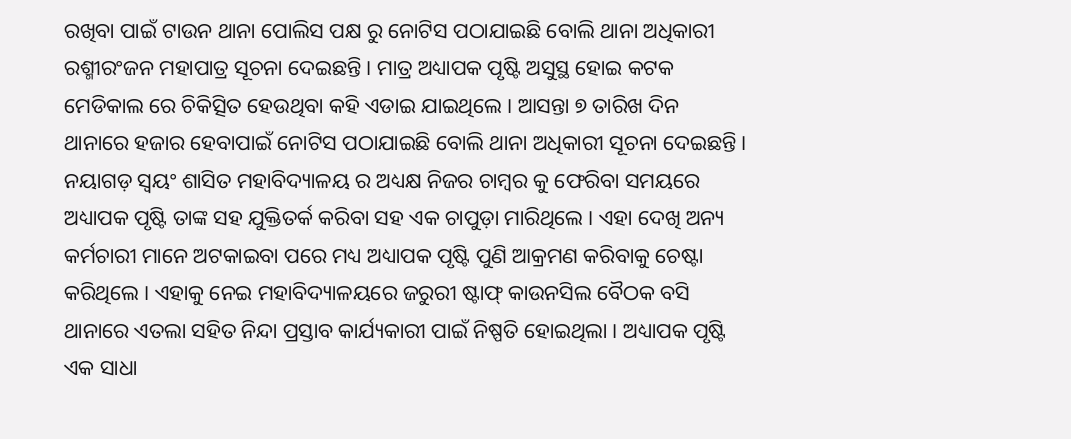ରଖିବା ପାଇଁ ଟାଉନ ଥାନା ପୋଲିସ ପକ୍ଷ ରୁ ନୋଟିସ ପଠାଯାଇଛି ବୋଲି ଥାନା ଅଧିକାରୀ ରଶ୍ମୀରଂଜନ ମହାପାତ୍ର ସୂଚନା ଦେଇଛନ୍ତି । ମାତ୍ର ଅଧ୍ୟାପକ ପୃଷ୍ଟି ଅସୁସ୍ଥ ହୋଇ କଟକ ମେଡିକାଲ ରେ ଚିକିତ୍ସିତ ହେଉଥିବା କହି ଏଡାଇ ଯାଇଥିଲେ । ଆସନ୍ତା ୭ ତାରିଖ ଦିନ ଥାନାରେ ହଜାର ହେବାପାଇଁ ନୋଟିସ ପଠାଯାଇଛି ବୋଲି ଥାନା ଅଧିକାରୀ ସୂଚନା ଦେଇଛନ୍ତି ।
ନୟାଗଡ଼ ସ୍ବୟଂ ଶାସିତ ମହାବିଦ୍ୟାଳୟ ର ଅଧ୍ୟକ୍ଷ ନିଜର ଚାମ୍ବର କୁ ଫେରିବା ସମୟରେ ଅଧ୍ୟାପକ ପୃଷ୍ଟି ତାଙ୍କ ସହ ଯୁକ୍ତିତର୍କ କରିବା ସହ ଏକ ଚାପୁଡ଼ା ମାରିଥିଲେ । ଏହା ଦେଖି ଅନ୍ୟ କର୍ମଚାରୀ ମାନେ ଅଟକାଇବା ପରେ ମଧ୍ୟ ଅଧ୍ୟାପକ ପୃଷ୍ଟି ପୁଣି ଆକ୍ରମଣ କରିବାକୁ ଚେଷ୍ଟା କରିଥିଲେ । ଏହାକୁ ନେଇ ମହାବିଦ୍ୟାଳୟରେ ଜରୁରୀ ଷ୍ଟାଫ୍ କାଉନସିଲ ବୈଠକ ବସି ଥାନାରେ ଏତଲା ସହିତ ନିନ୍ଦା ପ୍ରସ୍ତାବ କାର୍ଯ୍ୟକାରୀ ପାଇଁ ନିଷ୍ପତି ହୋଇଥିଲା । ଅଧ୍ୟାପକ ପୃଷ୍ଟି ଏକ ସାଧା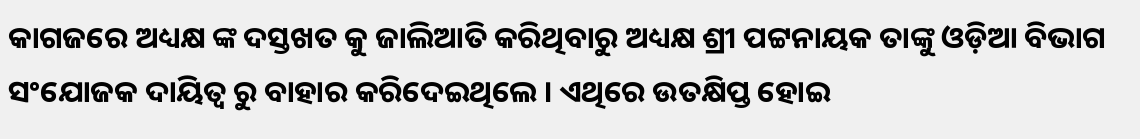କାଗଜରେ ଅଧ୍ୟକ୍ଷ ଙ୍କ ଦସ୍ତଖତ କୁ ଜାଲିଆତି କରିଥିବାରୁ ଅଧ୍ୟକ୍ଷ ଶ୍ରୀ ପଟ୍ଟନାୟକ ତାଙ୍କୁ ଓଡ଼ିଆ ବିଭାଗ ସଂଯୋଜକ ଦାୟିତ୍ବ ରୁ ବାହାର କରିଦେଇଥିଲେ । ଏଥିରେ ଉତକ୍ଷିପ୍ତ ହୋଇ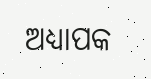ଅଧ୍ୟାପକ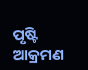ପୃଷ୍ଟି ଆକ୍ରମଣ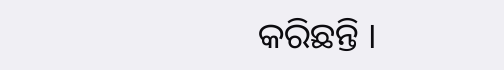କରିଛନ୍ତି ।